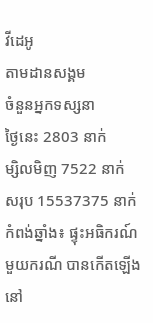វីដេអូ
តាមដានសង្គម
ចំនួនអ្នកទស្សនា
ថ្ងៃនេះ 2803 នាក់
ម្សិលមិញ 7522 នាក់
សរុប 15537375 នាក់
កំពង់ឆ្នាំង៖ ផ្ទុះអធិករណ៍មួយករណី បានកើតឡើង នៅ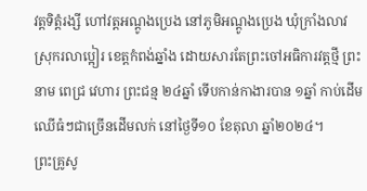វត្តទិត្តំរង្សី ហៅវត្តអណ្តូងប្រេង នៅភូមិអណ្តូងប្រេង ឃុំក្រាំងលាវ ស្រុករលាប្អៀរ ខេត្តកំពង់ឆ្នាំង ដោយសារតែព្រះចៅអធិការវត្តថ្មី ព្រះនាម ពេជ្រ វេហារ ព្រះជន្ម ២៤ឆ្នាំ ទើបកាន់កាងារបាន ១ឆ្នាំ កាប់ដើមឈើធំៗជាច្រើនដើមលក់ នៅថ្ងៃទី១០ ខែតុលា ឆ្នាំ២០២៤។
ព្រះគ្រូសូ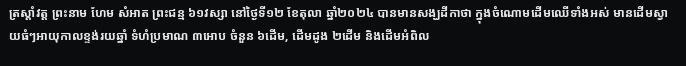ត្រស្តាំវត្ត ព្រះនាម ហែម សំអាត ព្រះជន្ម ៦១វស្សា នៅថ្ងៃទី១២ ខែតុលា ឆ្នាំ២០២៤ បានមានសង្ឃដីកាថា ក្នុងចំណោមដើមឈើទាំងអស់ មានដើមស្វាយធំៗអាយុកាលខ្ទង់រយឆ្នាំ ទំហំប្រមាណ ៣អោប ចំនួន ៦ដើម, ដើមដូង ២ដើម និងដើមអំពិល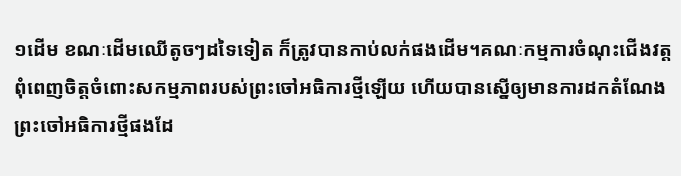១ដើម ខណៈដើមឈើតូចៗដទៃទៀត ក៏ត្រូវបានកាប់លក់ផងដើម។គណៈកម្មការចំណុះជើងវត្ត ពុំពេញចិត្តចំពោះសកម្មភាពរបស់ព្រះចៅអធិការថ្មីឡើយ ហើយបានស្នើឲ្យមានការដកតំណែងព្រះចៅអធិការថ្មីផងដែ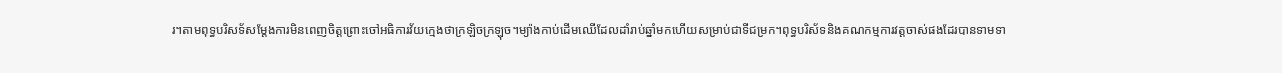រ។តាមពុទ្ធបរិសទ័សម្តែងការមិនពេញចិត្តព្រោះចៅអធិការវ័យក្មេងថាក្រឡិចក្រឡុច។ម្យ៉ាងកាប់ដើមឈើដែលដាំរាប់ឆ្នាំមកហើយសម្រាប់ជាទីជម្រក។ពុទ្ធបរិស័ទនិងគណកម្មការវត្តចាស់ផងដែរបានទាមទា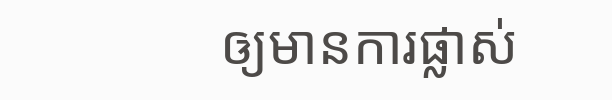ឲ្យមានការផ្លាស់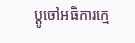ប្តូចៅអធិការក្មេ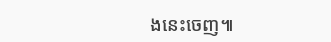ងនេះចេញ៕